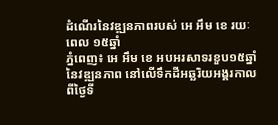ដំណើរនៃវឌ្ឍនភាពរបស់ អេ អឹម ខេ រយៈពេល ១៥ឆ្នាំ
ភ្នំពេញ៖ អេ អឹម ខេ អបអរសាទរខួប១៥ឆ្នាំនៃវឌ្ឍនភាព នៅលើទឹកដីអឆ្ឆរិយអង្គរកាលពីថ្ងៃទី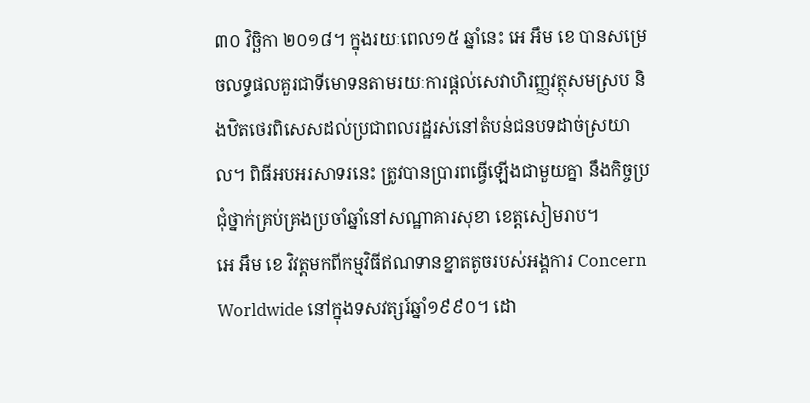៣០ វិច្ឆិកា ២០១៨។ ក្នុងរយៈពេល១៥ ឆ្នាំនេះ អេ អឹម ខេ បានសម្រេចលទ្ធផលគួរជាទីមោទនតាមរយៈការផ្តល់សេវាហិរញ្ញវត្ថុសមស្រប និងឋិតថេរពិសេសដល់ប្រជាពលរដ្ឋរស់នៅតំបន់ជនបទដាច់ស្រយាល។ ពិធីអបអរសាទរនេះ ត្រូវបានប្រារពធ្វើឡើងជាមួយគ្នា នឹងកិច្ចប្រជុំថ្នាក់គ្រប់គ្រងប្រចាំឆ្នាំនៅសណ្ឋាគារសុខា ខេត្តសៀមរាប។
អេ អឹម ខេ វិវត្តមកពីកម្មវិធីឥណទានខ្នាតតូចរបស់អង្គការ Concern Worldwide នៅក្នុងទសវត្សរ៍ឆ្នាំ១៩៩០។ ដោ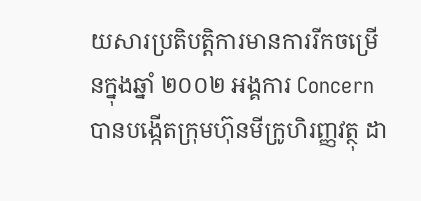យសារប្រតិបតិ្តការមានការរីកចម្រើនក្នុងឆ្នាំ ២០០២ អង្គការ Concern បានបង្កើតក្រុមហ៊ុនមីក្រូហិរញ្ញវត្ថុ ដា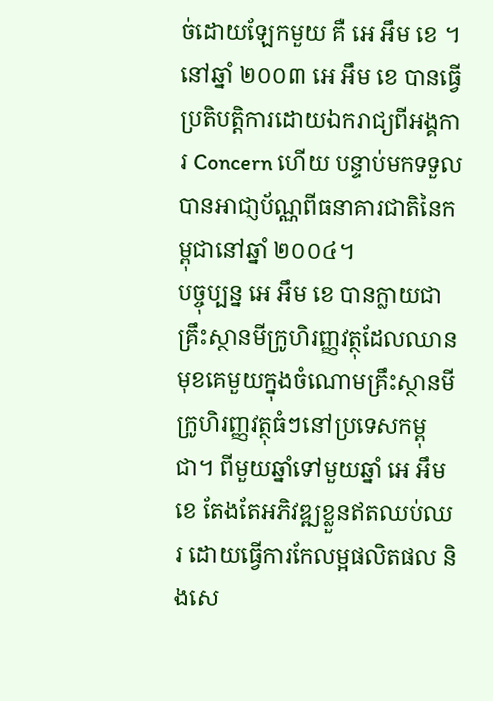ច់ដោយឡែកមួយ គឺ អេ អឹម ខេ ។ នៅឆ្នាំ ២០០៣ អេ អឹម ខេ បានធ្វើប្រតិបតិ្តការដោយឯករាជ្យពីអង្គការ Concern ហើយ បន្ទាប់មកទទួលបានអាជា្ញប័ណ្ណពីធនាគារជាតិនៃកម្ពុជានៅឆ្នាំ ២០០៤។
បច្ចុប្បន្ន អេ អឹម ខេ បានក្លាយជាគ្រឹះស្ថានមីក្រូហិរញ្ញវត្ថុដែលឈានមុខគេមួយក្នុងចំណោមគ្រឹះស្ថានមីក្រូហិរញ្ញវត្ថុធំៗនៅប្រទេសកម្ពុជា។ ពីមួយឆ្នាំទៅមួយឆ្នាំ អេ អឹម ខេ តែងតែអភិវឌ្ឍខ្លួនឥតឈប់ឈរ ដោយធ្វើការកែលម្អផលិតផល និងសេ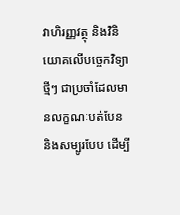វាហិរញ្ញវត្ថុ និងវិនិយោគលើបច្ចេកវិទ្យាថ្មីៗ ជាប្រចាំដែលមានលក្ខណៈបត់បែន និងសម្បូរបែប ដើម្បី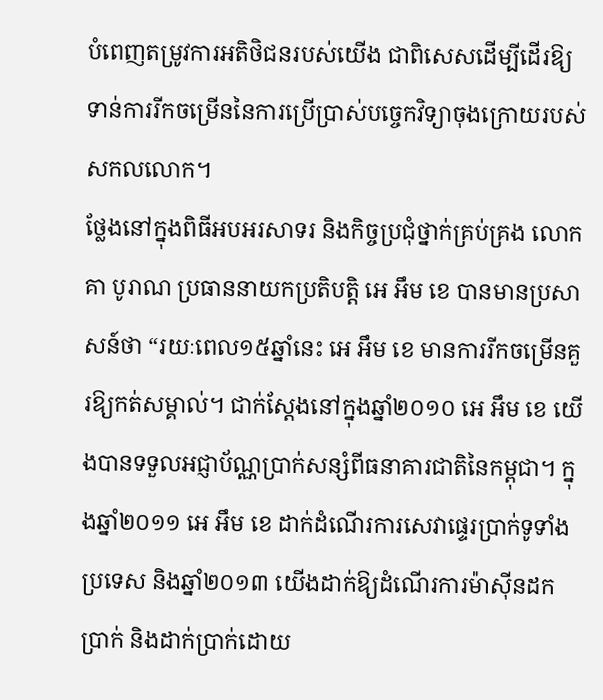បំពេញតម្រូវការអតិថិជនរបស់យើង ជាពិសេសដើម្បីដើរឱ្យទាន់ការរីកចម្រើននៃការប្រើប្រាស់បច្ចេកវិទ្យាចុងក្រោយរបស់សកលលោក។
ថ្លែងនៅក្នុងពិធីអបអរសាទរ និងកិច្ចប្រជុំថ្នាក់គ្រប់គ្រង លោក គា បូរាណ ប្រធាននាយកប្រតិបត្តិ អេ អឹម ខេ បានមានប្រសាសន៍ថា “រយៈពេល១៥ឆ្នាំនេះ អេ អឹម ខេ មានការរីកចម្រើនគួរឱ្យកត់សម្គាល់។ ជាក់ស្តែងនៅក្នុងឆ្នាំ២០១០ អេ អឹម ខេ យើងបានទទួលអជ្ញាប័ណ្ណប្រាក់សន្សំពីធនាគារជាតិនៃកម្ពុជា។ ក្នុងឆ្នាំ២០១១ អេ អឹម ខេ ដាក់ដំណើរការសេវាផ្ទេរប្រាក់ទូទាំងប្រទេស និងឆ្នាំ២០១៣ យើងដាក់ឱ្យដំណើរការម៉ាស៊ីនដកប្រាក់ និងដាក់ប្រាក់ដោយ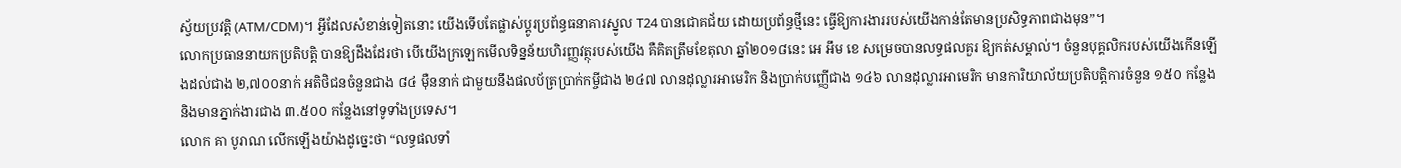ស្វ័យប្រវត្តិ (ATM/CDM)។ អ្វីដែលសំខាន់ទៀតនោះ យើងទើបតែផ្លាស់ប្តូរប្រព័ន្ធធនាគារស្នូល T24 បានជោគជ័យ ដោយប្រព័ន្ធថ្មីនេះ ធ្វើឱ្យការងាររបស់យើងកាន់តែមានប្រសិទ្ធភាពជាងមុន”។
លោកប្រធាននាយកប្រតិបត្តិ បានឱ្យដឹងដែរថា បើយើងក្រឡេកមើលទិន្នន័យហិរញ្ញវត្ថុរបស់យើង គឺគិតត្រឹមខែតុលា ឆ្នាំ២០១៨នេះ អេ អឹម ខេ សម្រេចបានលទ្ធផលគួរ ឱ្យកត់សម្គាល់។ ចំនួនបុគ្គលិករបស់យើងកើនឡើងដល់ជាង ២,៧០០នាក់ អតិថិជនចំនួនជាង ៨៤ ម៉ឺននាក់ ជាមួយនឹងផលប័ត្រប្រាក់កម្ចីជាង ២៤៧ លានដុល្លារអាមេរិក និងប្រាក់បញ្ញើជាង ១៤៦ លានដុល្លារអាមេរិក មានការិយាល័យប្រតិបត្តិការចំនួន ១៥០ កន្លែង និងមានភ្នាក់ងារជាង ៣.៥០០ កន្លែងនៅទូទាំងប្រទេស។
លោក គា បូរាណ លើកឡើងយ៉ាងដូច្នេះថា “លទ្ធផលទាំ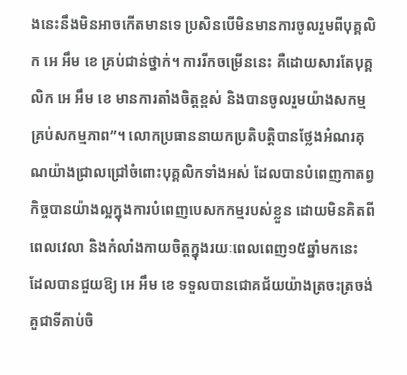ងនេះនឹងមិនអាចកើតមានទេ ប្រសិនបើមិនមានការចូលរួមពីបុគ្គលិក អេ អឹម ខេ គ្រប់ជាន់ថ្នាក់។ ការរីកចម្រើននេះ គឺដោយសារតែបុគ្គលិក អេ អឹម ខេ មានការតាំងចិត្តខ្ពស់ និងបានចូលរួមយ៉ាងសកម្មគ្រប់សកម្មភាព”។ លោកប្រធាននាយកប្រតិបត្តិបានថ្លែងអំណរគុណយ៉ាងជ្រាលជ្រៅចំពោះបុគ្គលិកទាំងអស់ ដែលបានបំពេញកាតព្វកិច្ចបានយ៉ាងល្អក្នុងការបំពេញបេសកកម្មរបស់ខ្លួន ដោយមិនគិតពីពេលវេលា និងកំលាំងកាយចិត្តក្នុងរយៈពេលពេញ១៥ឆ្នាំមកនេះ ដែលបានជួយឱ្យ អេ អឹម ខេ ទទួលបានជោគជ័យយ៉ាងត្រចះត្រចង់គួជាទីគាប់ចិ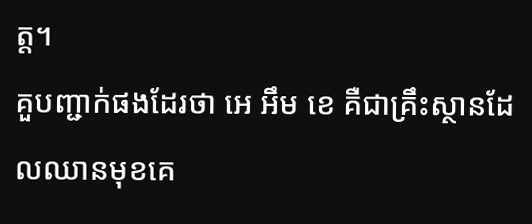ត្ត។
គួបញ្ជាក់ផងដែរថា អេ អឹម ខេ គឺជាគ្រឹះស្ថានដែលឈានមុខគេ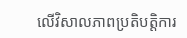លើវិសាលភាពប្រតិបត្តិការ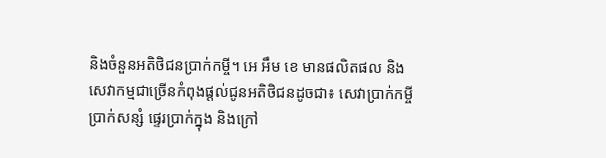និងចំនួនអតិថិជនប្រាក់កម្ចី។ អេ អឹម ខេ មានផលិតផល និងសេវាកម្មជាច្រើនកំពុងផ្តល់ជូនអតិថិជនដូចជា៖ សេវាប្រាក់កម្ចី ប្រាក់សន្សំ ផ្ទេរប្រាក់ក្នុង និងក្រៅ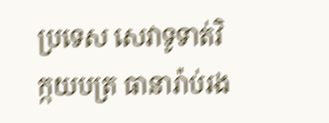ប្រទេស សេវាទូទាត់វិក្កយបត្រ ធានារ៉ាប់រង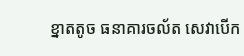ខ្នាតតូច ធនាគារចល័ត សេវាបើក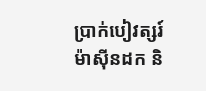ប្រាក់បៀវត្សរ៍ ម៉ាស៊ីនដក និ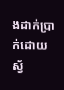ងដាក់ប្រាក់ដោយស្វ័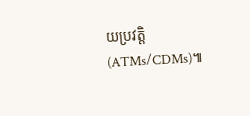យប្រវត្តិ (ATMs/CDMs)៕